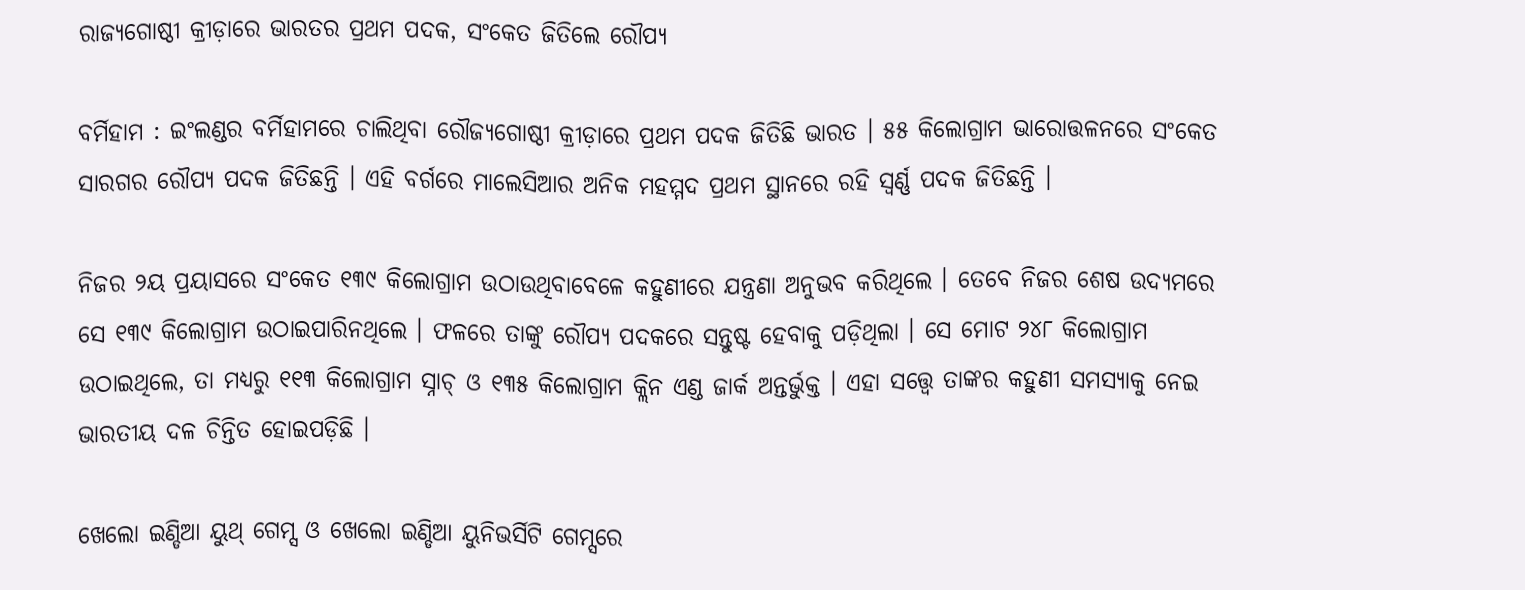ରାଜ୍ୟଗୋଷ୍ଠୀ କ୍ରୀଡ଼ାରେ ଭାରତର ପ୍ରଥମ ପଦକ, ସଂକେତ ଜିତିଲେ ରୌପ୍ୟ

ବର୍ମିହାମ : ଇଂଲଣ୍ଡର ବର୍ମିହାମରେ ଚାଲିଥିବା ରୌଜ୍ୟଗୋଷ୍ଠୀ କ୍ରୀଡ଼ାରେ ପ୍ରଥମ ପଦକ ଜିତିଛି ଭାରତ । ୫୫ କିଲୋଗ୍ରାମ ଭାରୋତ୍ତଳନରେ ସଂକେତ ସାରଗର ରୌପ୍ୟ ପଦକ ଜିତିଛନ୍ତି । ଏହି ବର୍ଗରେ ମାଲେସିଆର ଅନିକ ମହମ୍ମଦ ପ୍ରଥମ ସ୍ଥାନରେ ରହି ସ୍ବର୍ଣ୍ଣ ପଦକ ଜିତିଛନ୍ତି ।

ନିଜର ୨ୟ ପ୍ରୟାସରେ ସଂକେତ ୧୩୯ କିଲୋଗ୍ରାମ ଉଠାଉଥିବାବେଳେ କହୁଣୀରେ ଯନ୍ତ୍ରଣା ଅନୁଭବ କରିଥିଲେ । ତେବେ ନିଜର ଶେଷ ଉଦ୍ୟମରେ ସେ ୧୩୯ କିଲୋଗ୍ରାମ ଉଠାଇପାରିନଥିଲେ । ଫଳରେ ତାଙ୍କୁ ରୌପ୍ୟ ପଦକରେ ସନ୍ତୁଷ୍ଟ ହେବାକୁ ପଡ଼ିଥିଲା । ସେ ମୋଟ ୨୪୮ କିଲୋଗ୍ରାମ ଉଠାଇଥିଲେ, ତା ମଧ୍ୟରୁ ୧୧୩ କିଲୋଗ୍ରାମ ସ୍ନାଚ୍ ଓ ୧୩୫ କିଲୋଗ୍ରାମ କ୍ଲିନ ଏଣ୍ଡ ଜାର୍କ ଅନ୍ତର୍ଭୁକ୍ତ । ଏହା ସତ୍ତ୍ବେ ତାଙ୍କର କହୁଣୀ ସମସ୍ୟାକୁ ନେଇ ଭାରତୀୟ ଦଳ ଚିନ୍ତିତ ହୋଇପଡ଼ିଛି ।

ଖେଲୋ ଇଣ୍ଡିଆ ୟୁଥ୍ ଗେମ୍ସ ଓ ଖେଲୋ ଇଣ୍ଡିଆ ୟୁନିଭର୍ସିଟି ଗେମ୍ସରେ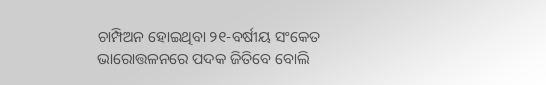ଚାମ୍ପିଅନ ହୋଇଥିବା ୨୧-ବର୍ଷୀୟ ସଂକେତ ଭାରୋତ୍ତଳନରେ ପଦକ ଜିତିବେ ବୋଲି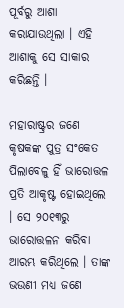ପୂର୍ବରୁ ଆଶା କରାଯାଉଥିଲା । ଏହି ଆଶାକୁ ସେ ସାକାର କରିଛନ୍ତି ।

ମହାରାଷ୍ଟ୍ରର ଜଣେ କୃଷକଙ୍କ ପୁତ୍ର ସଂକେତ ପିଲାବେଳୁ ହିଁ ଭାରୋତ୍ତଳ ପ୍ରତି ଆକୃଷ୍ଟ ହୋଇଥିଲେ । ସେ ୨୦୧୩ରୁ ଭାରୋତ୍ତଳନ କରିବା ଆରମ୍ଭ କରିଥିଲେ । ତାଙ୍କ ଭଉଣୀ ମଧ୍ୟ ଜଣେ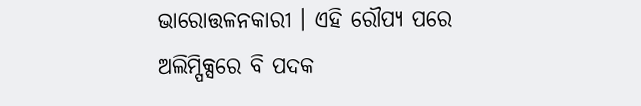ଭାରୋତ୍ତଳନକାରୀ । ଏହି ରୌପ୍ୟ ପରେ ଅଲିମ୍ପିକ୍ସରେ ବି ପଦକ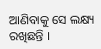ଆଣିବାକୁ ସେ ଲକ୍ଷ୍ୟ ରଖିଛନ୍ତି ।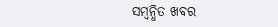ସମ୍ବନ୍ଧିତ ଖବର